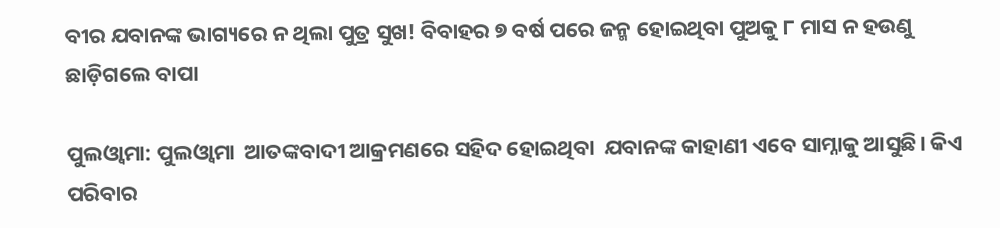ବୀର ଯବାନଙ୍କ ଭାଗ୍ୟରେ ନ ଥିଲା ପୁତ୍ର ସୁଖ! ବିବାହର ୭ ବର୍ଷ ପରେ ଜନ୍ମ ହୋଇଥିବା ପୁଅକୁ ୮ ମାସ ନ ହଉଣୁ ଛାଡ଼ିଗଲେ ବାପା

ପୁଲଓ୍ଵାମା: ପୁଲଓ୍ଵାମା  ଆତଙ୍କବାଦୀ ଆକ୍ରମଣରେ ସହିଦ ହୋଇଥିବା  ଯବାନଙ୍କ କାହାଣୀ ଏବେ ସାମ୍ନାକୁ ଆସୁଛି। କିଏ ପରିବାର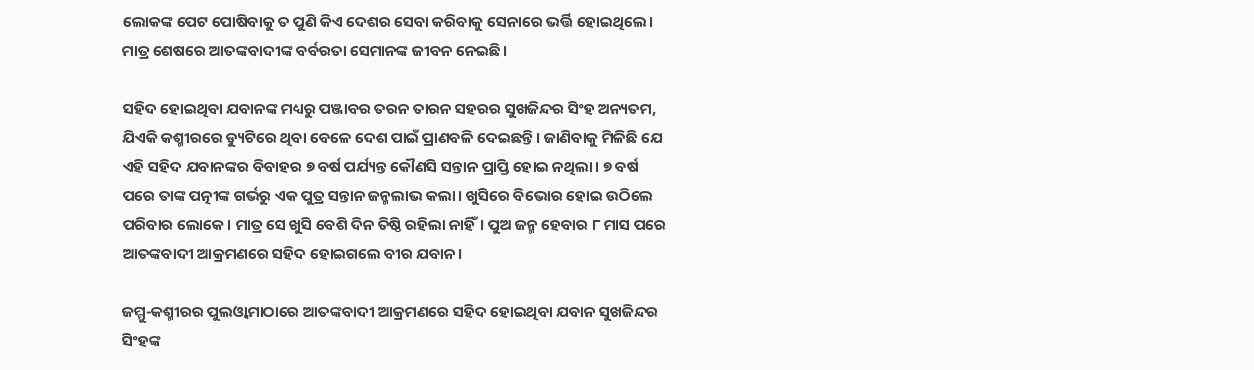ଲୋକଙ୍କ ପେଟ ପୋଷିବାକୁ ତ ପୁଣି କିଏ ଦେଶର ସେବା କରିବାକୁ ସେନାରେ ଭର୍ତ୍ତି ହୋଇଥିଲେ। ମାତ୍ର ଶେଷରେ ଆତଙ୍କବାଦୀଙ୍କ ବର୍ବରତା ସେମାନଙ୍କ ଜୀବନ ନେଇଛି।

ସହିଦ ହୋଇଥିବା ଯବାନଙ୍କ ମଧ୍ୟରୁ ପଞ୍ଜାବର ତରନ ତାରନ ସହରର ସୁଖଜିନ୍ଦର ସିଂହ ଅନ୍ୟତମ, ଯିଏକି କଶ୍ମୀରରେ ଡ୍ୟୁଟିରେ ଥିବା ବେଳେ ଦେଶ ପାଇଁ ପ୍ରାଣବଳି ଦେଇଛନ୍ତି। ଜାଣିବାକୁ ମିଳିଛି ଯେ ଏହି ସହିଦ ଯବାନଙ୍କର ବିବାହର ୭ ବର୍ଷ ପର୍ଯ୍ୟନ୍ତ କୌଣସି ସନ୍ତାନ ପ୍ରାପ୍ତି ହୋଇ ନଥିଲା। ୭ ବର୍ଷ ପରେ ତାଙ୍କ ପତ୍ନୀଙ୍କ ଗର୍ଭରୁ ଏକ ପୁତ୍ର ସନ୍ତାନ ଜନ୍ମଲାଭ କଲା। ଖୁସିରେ ବିଭୋର ହୋଇ ଉଠିଲେ ପରିବାର ଲୋକେ। ମାତ୍ର ସେ ଖୁସି ବେଶି ଦିନ ତିଷ୍ଠି ରହିଲା ନାହିଁ। ପୁଅ ଜନ୍ମ ହେବାର ୮ ମାସ ପରେ ଆତଙ୍କବାଦୀ ଆକ୍ରମଣରେ ସହିଦ ହୋଇଗଲେ ବୀର ଯବାନ।

ଜମ୍ମୁ-କଶ୍ମୀରର ପୁଲଓ୍ଵାମାଠାରେ ଆତଙ୍କବାଦୀ ଆକ୍ରମଣରେ ସହିଦ ହୋଇଥିବା ଯବାନ ସୁଖଜିନ୍ଦର ସିଂହଙ୍କ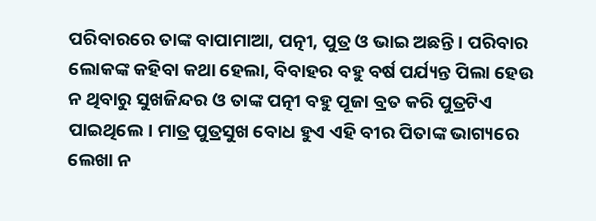ପରିବାରରେ ତାଙ୍କ ବାପାମାଆ, ପତ୍ନୀ, ପୁତ୍ର ଓ ଭାଇ ଅଛନ୍ତି। ପରିବାର ଲୋକଙ୍କ କହିବା କଥା ହେଲା, ବିବାହର ବହୁ ବର୍ଷ ପର୍ଯ୍ୟନ୍ତ ପିଲା ହେଉ ନ ଥିବାରୁ ସୁଖଜିନ୍ଦର ଓ ତାଙ୍କ ପତ୍ନୀ ବହୁ ପୂଜା ବ୍ରତ କରି ପୁତ୍ରଟିଏ ପାଇଥିଲେ। ମାତ୍ର ପୁତ୍ରସୁଖ ବୋଧ ହୁଏ ଏହି ବୀର ପିତାଙ୍କ ଭାଗ୍ୟରେ ଲେଖା ନ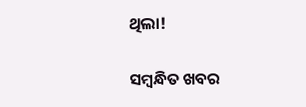ଥିଲା!

ସମ୍ବନ୍ଧିତ ଖବର